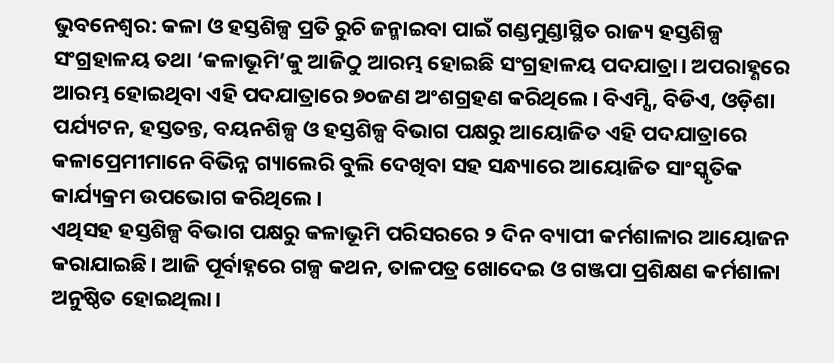ଭୁବନେଶ୍ୱର: କଳା ଓ ହସ୍ତଶିଳ୍ପ ପ୍ରତି ରୁଚି ଜନ୍ମାଇବା ପାଇଁ ଗଣ୍ଡମୁଣ୍ଡାସ୍ଥିତ ରାଜ୍ୟ ହସ୍ତଶିଳ୍ପ ସଂଗ୍ରହାଳୟ ତଥା ‘କଳାଭୂମି’କୁ ଆଜିଠୁ ଆରମ୍ଭ ହୋଇଛି ସଂଗ୍ରହାଳୟ ପଦଯାତ୍ରା। ଅପରାହ୍ଣରେ ଆରମ୍ଭ ହୋଇଥିବା ଏହି ପଦଯାତ୍ରାରେ ୭୦ଜଣ ଅଂଶଗ୍ରହଣ କରିଥିଲେ। ବିଏମ୍ସି, ବିଡିଏ, ଓଡ଼ିଶା ପର୍ଯ୍ୟଟନ, ହସ୍ତତନ୍ତ, ବୟନଶିଳ୍ପ ଓ ହସ୍ତଶିଳ୍ପ ବିଭାଗ ପକ୍ଷରୁ ଆୟୋଜିତ ଏହି ପଦଯାତ୍ରାରେ କଳାପ୍ରେମୀମାନେ ବିଭିନ୍ନ ଗ୍ୟାଲେରି ବୁଲି ଦେଖିବା ସହ ସନ୍ଧ୍ୟାରେ ଆୟୋଜିତ ସାଂସ୍କୃତିକ କାର୍ଯ୍ୟକ୍ରମ ଉପଭୋଗ କରିଥିଲେ।
ଏଥିସହ ହସ୍ତଶିଳ୍ପ ବିଭାଗ ପକ୍ଷରୁ କଳାଭୂମି ପରିସରରେ ୨ ଦିନ ବ୍ୟାପୀ କର୍ମଶାଳାର ଆୟୋଜନ କରାଯାଇଛି। ଆଜି ପୂର୍ବାହ୍ନରେ ଗଳ୍ପ କଥନ, ତାଳପତ୍ର ଖୋଦେଇ ଓ ଗଞ୍ଜପା ପ୍ରଶିକ୍ଷଣ କର୍ମଶାଳା ଅନୁଷ୍ଠିତ ହୋଇଥିଲା।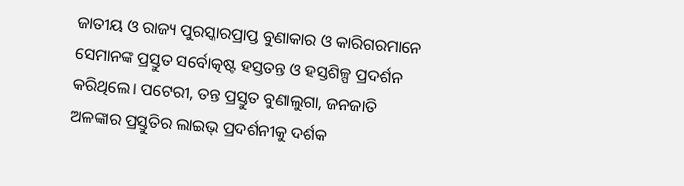ଜାତୀୟ ଓ ରାଜ୍ୟ ପୁରସ୍କାରପ୍ରାପ୍ତ ବୁଣାକାର ଓ କାରିଗରମାନେ ସେମାନଙ୍କ ପ୍ରସ୍ତୁତ ସର୍ବୋତ୍କଷ୍ଟ ହସ୍ତତନ୍ତ ଓ ହସ୍ତଶିଳ୍ପ ପ୍ରଦର୍ଶନ କରିଥିଲେ। ପଟେରୀ, ତନ୍ତ ପ୍ରସ୍ତୁତ ବୁଣାଲୁଗା, ଜନଜାତି ଅଳଙ୍କାର ପ୍ରସ୍ତୁତିର ଲାଇଭ୍ ପ୍ରଦର୍ଶନୀକୁ ଦର୍ଶକ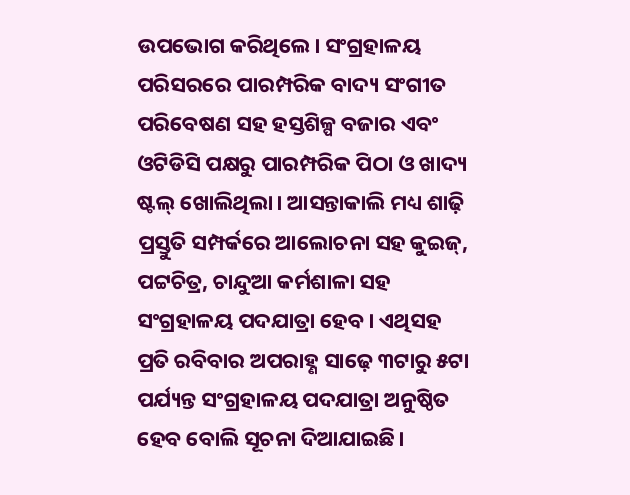ଉପଭୋଗ କରିଥିଲେ। ସଂଗ୍ରହାଳୟ ପରିସରରେ ପାରମ୍ପରିକ ବାଦ୍ୟ ସଂଗୀତ ପରିବେଷଣ ସହ ହସ୍ତଶିଳ୍ପ ବଜାର ଏବଂ ଓଟିଡିସି ପକ୍ଷରୁ ପାରମ୍ପରିକ ପିଠା ଓ ଖାଦ୍ୟ ଷ୍ଟଲ୍ ଖୋଲିଥିଲା। ଆସନ୍ତାକାଲି ମଧ୍ୟ ଶାଢ଼ି ପ୍ରସ୍ତୁତି ସମ୍ପର୍କରେ ଆଲୋଚନା ସହ କୁଇଜ୍, ପଟ୍ଟଚିତ୍ର, ଚାନ୍ଦୁଆ କର୍ମଶାଳା ସହ ସଂଗ୍ରହାଳୟ ପଦଯାତ୍ରା ହେବ। ଏଥିସହ ପ୍ରତି ରବିବାର ଅପରାହ୍ଣ ସାଢ଼େ ୩ଟାରୁ ୫ଟା ପର୍ଯ୍ୟନ୍ତ ସଂଗ୍ରହାଳୟ ପଦଯାତ୍ରା ଅନୁଷ୍ଠିତ ହେବ ବୋଲି ସୂଚନା ଦିଆଯାଇଛି।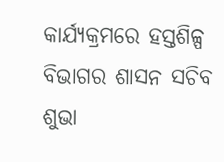କାର୍ଯ୍ୟକ୍ରମରେ ହସ୍ତଶିଳ୍ପ ବିଭାଗର ଶାସନ ସଚିବ ଶୁଭା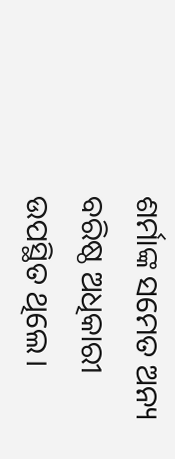ଶର୍ମାଙ୍କ ସମେତ ଅନ୍ୟ ବରିଷ୍ଠ ଅଧିକାରୀ ଉପସ୍ଥିତ ଥିଲେ।